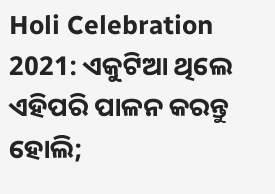Holi Celebration 2021: ଏକୁଟିଆ ଥିଲେ ଏହିପରି ପାଳନ କରନ୍ତୁ ହୋଲି;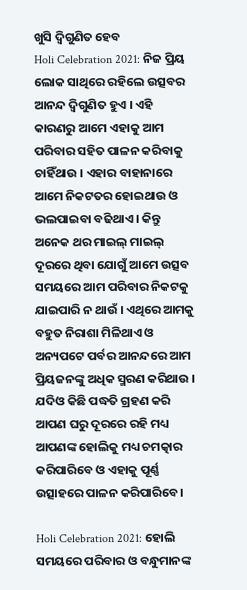ଖୁସି ଦ୍ୱିଗୁଣିତ ହେବ
Holi Celebration 2021: ନିଜ ପ୍ରିୟ ଲୋକ ସାଥିରେ ରହିଲେ ଉତ୍ସବର ଆନନ୍ଦ ଦ୍ୱିଗୁଣିତ ହୁଏ । ଏହି କାରଣରୁ ଆମେ ଏହାକୁ ଆମ ପରିବାର ସହିତ ପାଳନ କରିବାକୁ ଚାହିଁଥାଉ । ଏହାର ବାହାନାରେ ଆମେ ନିକଟତର ହୋଇଥାଉ ଓ ଭଲପାଇବା ବଢିଥାଏ । କିନ୍ତୁ ଅନେକ ଥର ମାଇଲ୍ ମାଇଲ୍ ଦୂରରେ ଥିବା ଯୋଗୁଁ ଆମେ ଉତ୍ସବ ସମୟରେ ଆମ ପରିବାର ନିକଟକୁ ଯାଇପାରି ନ ଥାଉଁ । ଏଥିରେ ଆମକୁ ବହୁତ ନିରାଶା ମିଳିଥାଏ ଓ ଅନ୍ୟପଟେ ପର୍ବର ଆନନ୍ଦରେ ଆମ ପ୍ରିୟଜନଙ୍କୁ ଅଧିକ ସ୍ମରଣ କରିଥାଉ । ଯଦିଓ କିଛି ପଦ୍ଧତି ଗ୍ରହଣ କରି ଆପଣ ଘରୁ ଦୂରରେ ରହି ମଧ୍ୟ ଆପଣଙ୍କ ହୋଲିକୁ ମଧ୍ୟ ଚମତ୍କାର କରିପାରିବେ ଓ ଏହାକୁ ପୂର୍ଣ୍ଣ ଉତ୍ସାହରେ ପାଳନ କରିପାରିବେ ।

Holi Celebration 2021: ହୋଲି ସମୟରେ ପରିବାର ଓ ବନ୍ଧୁମାନଙ୍କ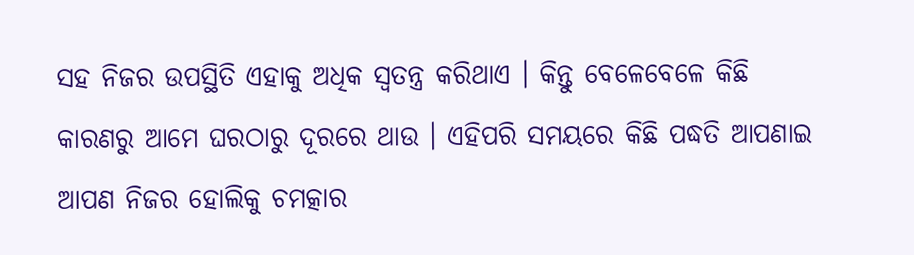ସହ ନିଜର ଉପସ୍ଥିତି ଏହାକୁ ଅଧିକ ସ୍ୱତନ୍ତ୍ର କରିଥାଏ । କିନ୍ତୁ ବେଳେବେଳେ କିଛି କାରଣରୁ ଆମେ ଘରଠାରୁ ଦୂରରେ ଥାଉ । ଏହିପରି ସମୟରେ କିଛି ପଦ୍ଧତି ଆପଣାଇ ଆପଣ ନିଜର ହୋଲିକୁ ଚମତ୍କାର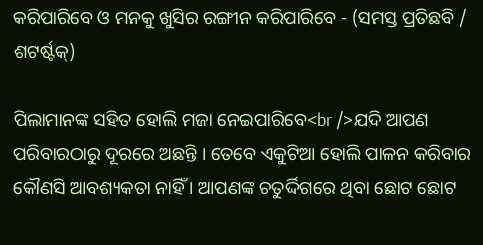କରିପାରିବେ ଓ ମନକୁ ଖୁସିର ରଙ୍ଗୀନ କରିପାରିବେ - (ସମସ୍ତ ପ୍ରତିଛବି / ଶଟର୍ଷ୍ଟକ୍)

ପିଲାମାନଙ୍କ ସହିତ ହୋଲି ମଜା ନେଇପାରିବେ<br />ଯଦି ଆପଣ ପରିବାରଠାରୁ ଦୂରରେ ଅଛନ୍ତି । ତେବେ ଏକୁଟିଆ ହୋଲି ପାଳନ କରିବାର କୌଣସି ଆବଶ୍ୟକତା ନାହିଁ । ଆପଣଙ୍କ ଚତୁର୍ଦ୍ଦିଗରେ ଥିବା ଛୋଟ ଛୋଟ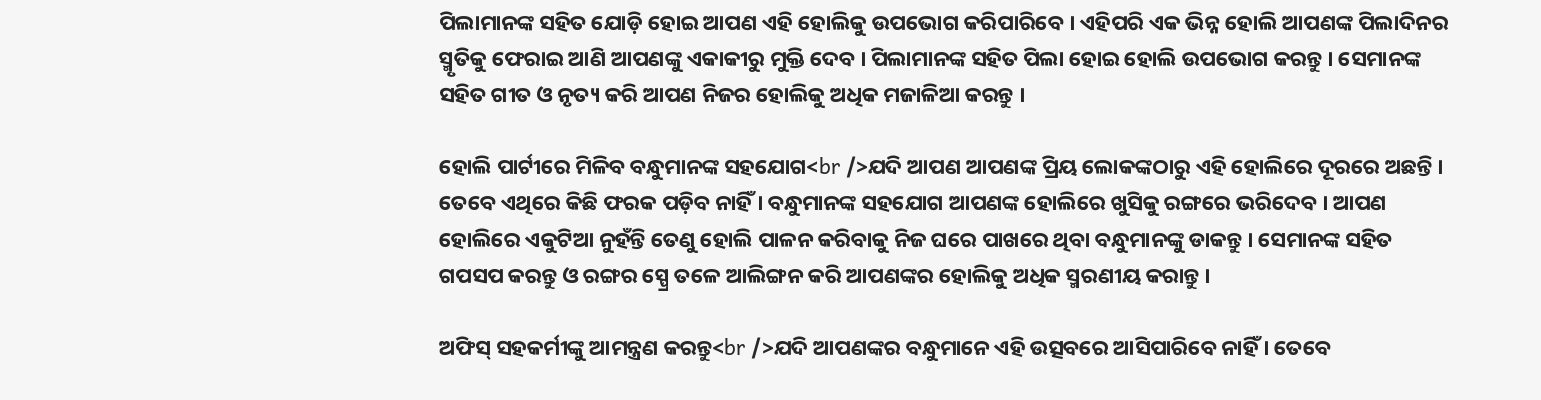ପିଲାମାନଙ୍କ ସହିତ ଯୋଡ଼ି ହୋଇ ଆପଣ ଏହି ହୋଲିକୁ ଉପଭୋଗ କରିପାରିବେ । ଏହିପରି ଏକ ଭିନ୍ନ ହୋଲି ଆପଣଙ୍କ ପିଲାଦିନର ସ୍ମୃତିକୁ ଫେରାଇ ଆଣି ଆପଣଙ୍କୁ ଏକାକୀରୁ ମୁକ୍ତି ଦେବ । ପିଲାମାନଙ୍କ ସହିତ ପିଲା ହୋଇ ହୋଲି ଉପଭୋଗ କରନ୍ତୁ । ସେମାନଙ୍କ ସହିତ ଗୀତ ଓ ନୃତ୍ୟ କରି ଆପଣ ନିଜର ହୋଲିକୁ ଅଧିକ ମଜାଳିଆ କରନ୍ତୁ ।

ହୋଲି ପାର୍ଟୀରେ ମିଳିବ ବନ୍ଧୁମାନଙ୍କ ସହଯୋଗ<br />ଯଦି ଆପଣ ଆପଣଙ୍କ ପ୍ରିୟ ଲୋକଙ୍କଠାରୁ ଏହି ହୋଲିରେ ଦୂରରେ ଅଛନ୍ତି । ତେବେ ଏଥିରେ କିଛି ଫରକ ପଡ଼ିବ ନାହିଁ । ବନ୍ଧୁମାନଙ୍କ ସହଯୋଗ ଆପଣଙ୍କ ହୋଲିରେ ଖୁସିକୁ ରଙ୍ଗରେ ଭରିଦେବ । ଆପଣ ହୋଲିରେ ଏକୁଟିଆ ନୁହଁନ୍ତି ତେଣୁ ହୋଲି ପାଳନ କରିବାକୁ ନିଜ ଘରେ ପାଖରେ ଥିବା ବନ୍ଧୁମାନଙ୍କୁ ଡାକନ୍ତୁ । ସେମାନଙ୍କ ସହିତ ଗପସପ କରନ୍ତୁ ଓ ରଙ୍ଗର ସ୍ପ୍ରେ ତଳେ ଆଲିଙ୍ଗନ କରି ଆପଣଙ୍କର ହୋଲିକୁ ଅଧିକ ସ୍ମରଣୀୟ କରାନ୍ତୁ ।

ଅଫିସ୍ ସହକର୍ମୀଙ୍କୁ ଆମନ୍ତ୍ରଣ କରନ୍ତୁ<br />ଯଦି ଆପଣଙ୍କର ବନ୍ଧୁମାନେ ଏହି ଉତ୍ସବରେ ଆସିପାରିବେ ନାହିଁ । ତେବେ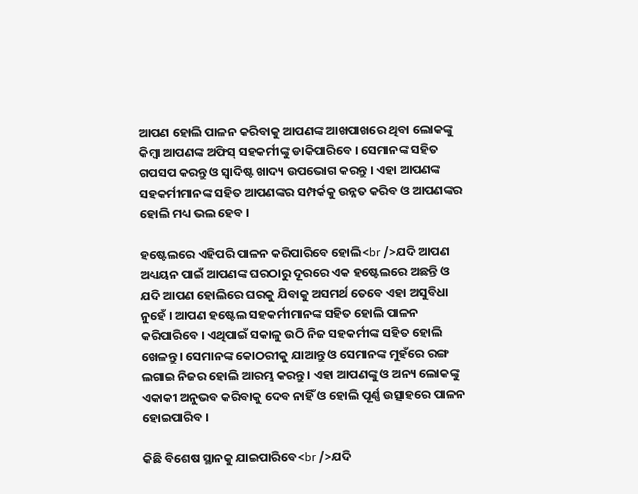ଆପଣ ହୋଲି ପାଳନ କରିବାକୁ ଆପଣଙ୍କ ଆଖପାଖରେ ଥିବା ଲୋକଙ୍କୁ କିମ୍ବା ଆପଣଙ୍କ ଅଫିସ୍ ସହକର୍ମୀଙ୍କୁ ଡାକିପାରିବେ । ସେମାନଙ୍କ ସହିତ ଗପସପ କରନ୍ତୁ ଓ ସ୍ୱାଦିଷ୍ଟ ଖାଦ୍ୟ ଉପଭୋଗ କରନ୍ତୁ । ଏହା ଆପଣଙ୍କ ସହକର୍ମୀମାନଙ୍କ ସହିତ ଆପଣଙ୍କର ସମ୍ପର୍କକୁ ଉନ୍ନତ କରିବ ଓ ଆପଣଙ୍କର ହୋଲି ମଧ୍ୟ ଭଲ ହେବ ।

ହଷ୍ଟେଲରେ ଏହିପରି ପାଳନ କରିପାରିବେ ହୋଲି<br />ଯଦି ଆପଣ ଅଧ୍ୟୟନ ପାଇଁ ଆପଣଙ୍କ ଘରଠାରୁ ଦୂରରେ ଏକ ହଷ୍ଟେଲରେ ଅଛନ୍ତି ଓ ଯଦି ଆପଣ ହୋଲିରେ ଘରକୁ ଯିବାକୁ ଅସମର୍ଥ ତେବେ ଏହା ଅସୁବିଧା ନୁହେଁ । ଆପଣ ହଷ୍ଟେଲ ସହକର୍ମୀମାନଙ୍କ ସହିତ ହୋଲି ପାଳନ କରିପାରିବେ । ଏଥିପାଇଁ ସକାଳୁ ଉଠି ନିଜ ସହକର୍ମୀଙ୍କ ସହିତ ହୋଲି ଖେଳନ୍ତୁ । ସେମାନଙ୍କ କୋଠରୀକୁ ଯାଆନ୍ତୁ ଓ ସେମାନଙ୍କ ମୁହଁରେ ରଙ୍ଗ ଲଗାଇ ନିଜର ହୋଲି ଆରମ୍ଭ କରନ୍ତୁ । ଏହା ଆପଣଙ୍କୁ ଓ ଅନ୍ୟ ଲୋକଙ୍କୁ ଏକାକୀ ଅନୁଭବ କରିବାକୁ ଦେବ ନାହିଁ ଓ ହୋଲି ପୂର୍ଣ୍ଣ ଉତ୍ସାହରେ ପାଳନ ହୋଇପାରିବ ।

କିଛି ବିଶେଷ ସ୍ଥାନକୁ ଯାଇପାରିବେ<br />ଯଦି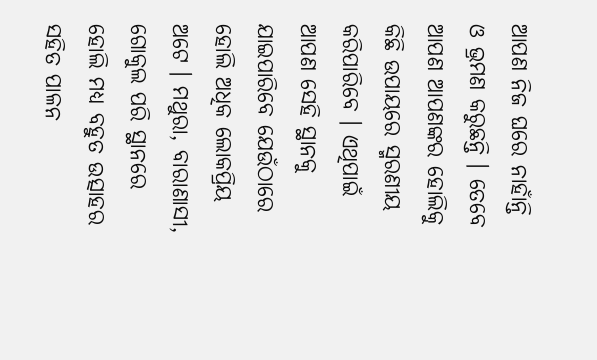ଆପଣ ନିଜ ଘରେ ନାହାଁନ୍ତି ଓ ଭ୍ରମଣ କରୁଛନ୍ତି । ତେବେ ଆପଣ ଆପଣଙ୍କର ହୋଲିକୁ କିଛି ଉପାୟରେ ସ୍ମରଣୀୟ କରିପାରିବେ । ଏଥିପାଇଁ ଆପଣ ସେହି ସ୍ଥାନକୁ ଯାଇପାରିବେ ଯେଉଁଠାରେ ହୋଲି ଅଧିକ ଲୋକପ୍ରିୟ ଅଟେ । ମଥୁରା, ବାରାଣାସୀ, ଗୋକୁଲ ପରି ସ୍ଥାନରେ ହୋଲି ମଧ୍ୟ ବହୁତ ଉତ୍ସାହର ସହିତ ପାଳନ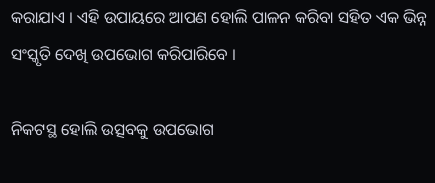କରାଯାଏ । ଏହି ଉପାୟରେ ଆପଣ ହୋଲି ପାଳନ କରିବା ସହିତ ଏକ ଭିନ୍ନ ସଂସ୍କୃତି ଦେଖି ଉପଭୋଗ କରିପାରିବେ ।

ନିକଟସ୍ଥ ହୋଲି ଉତ୍ସବକୁ ଉପଭୋଗ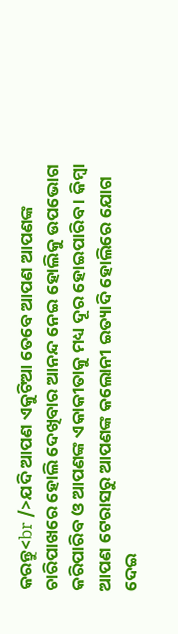କରନ୍ତୁ<br />ଯଦି ଆପଣ ଏକୁଟିଆ ତେବେ ଆପଣ ଆପଣଙ୍କ ଚାରିପାଖରେ ହୋଲି ଦେଖିବାର ଆନନ୍ଦ ନେଇ ହୋଲିକୁ ଉପଭୋଗ କରିପାରିବ ଓ ଆପଣଙ୍କ ଏକାକୀତାକୁ ମଧ୍ୟ ଦୂର ହୋଇପାରିବ । କିମ୍ବା ଆପଣ ଟେରାସରୁ ଆପଣଙ୍କ କଲୋନୀ ଇତ୍ୟାଦି ହୋଲିରେ ଯୋଗ ଦେଇ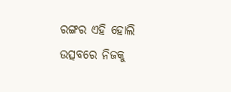ରଙ୍ଗର ଏହି ହୋଲି ଉତ୍ସବରେ ନିଜକୁ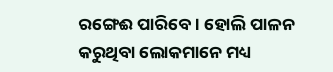ରଙ୍ଗେଈ ପାରିବେ । ହୋଲି ପାଳନ କରୁଥିବା ଲୋକମାନେ ମଧ୍ୟ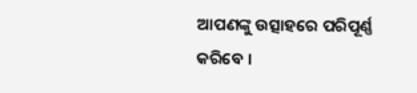ଆପଣଙ୍କୁ ଉତ୍ସାହରେ ପରିପୂର୍ଣ୍ଣ କରିବେ ।